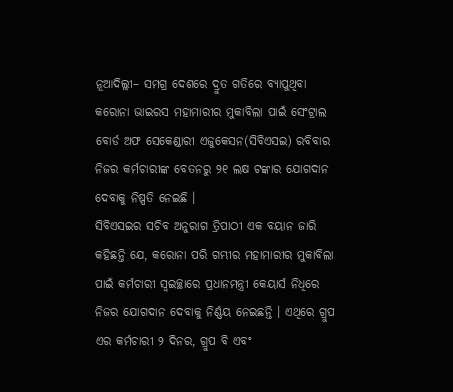ନୂଆଦିଲ୍ଲୀ– ସମଗ୍ର ଦେଶରେ ଦ୍ରୁତ ଗତିରେ ବ୍ୟାପୁଥିବା କରୋନା ଭାଇରସ ମହାମାରୀର ମୁକାବିଲା ପାଇଁ ସେଂଟ୍ରାଲ ବୋର୍ଡ ଅଫ ସେକେଣ୍ଡାରୀ ଏଜୁକେସନ(ସିବିଏସଇ) ରବିବାର ନିଜର କର୍ମଚାରୀଙ୍କ ବେତନରୁ ୨୧ ଲକ୍ଷ ଟଙ୍କାର ଯୋଗଦାନ ଦେବାକୁ ନିଷ୍ପତି ନେଇଛି ।
ସିବିଏସଇର ସଚିବ ଅନୁରାଗ ତ୍ରିପାଠୀ ଏକ ବୟାନ ଜାରି କହିଛନ୍ତି ଯେ, କରୋନା ପରି ଗମ୍ଭୀର ମହାମାରୀର ମୁକାବିଲା ପାଇଁ କର୍ମଚାରୀ ସ୍ୱଇଚ୍ଛାରେ ପ୍ରଧାନମନ୍ତ୍ରୀ କେୟାର୍ସ ନିଧିରେ ନିଜର ଯୋଗଦାନ ଦେବାକୁ ନିର୍ଣ୍ଣୟ ନେଇଛନ୍ତି । ଏଥିରେ ଗ୍ରୁପ ଏର କର୍ମଚାରୀ ୨ ଦିନର, ଗ୍ରୁପ ବି ଏବଂ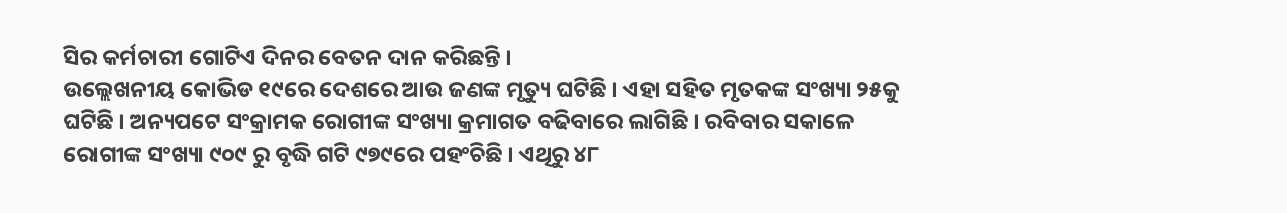ସିର କର୍ମଚାରୀ ଗୋଟିଏ ଦିନର ବେତନ ଦାନ କରିଛନ୍ତି ।
ଉଲ୍ଲେଖନୀୟ କୋଭିଡ ୧୯ରେ ଦେଶରେ ଆଉ ଜଣଙ୍କ ମୃତ୍ୟୁ ଘଟିଛି । ଏହା ସହିତ ମୃତକଙ୍କ ସଂଖ୍ୟା ୨୫କୁ ଘଟିଛି । ଅନ୍ୟପଟେ ସଂକ୍ରାମକ ରୋଗୀଙ୍କ ସଂଖ୍ୟା କ୍ରମାଗତ ବଢିବାରେ ଲାଗିଛି । ରବିବାର ସକାଳେ ରୋଗୀଙ୍କ ସଂଖ୍ୟା ୯୦୯ ରୁ ବୃଦ୍ଧି ଗଟି ୯୭୯ରେ ପହଂଚିଛି । ଏଥିରୁ ୪୮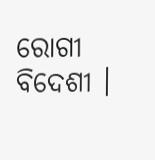ରୋଗୀ ବିଦେଶୀ ।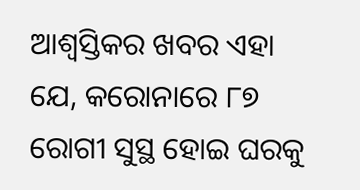ଆଶ୍ୱସ୍ତିକର ଖବର ଏହା ଯେ, କରୋନାରେ ୮୭ ରୋଗୀ ସୁସ୍ଥ ହୋଇ ଘରକୁ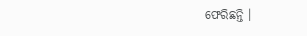ଫେରିଛନ୍ତି ।